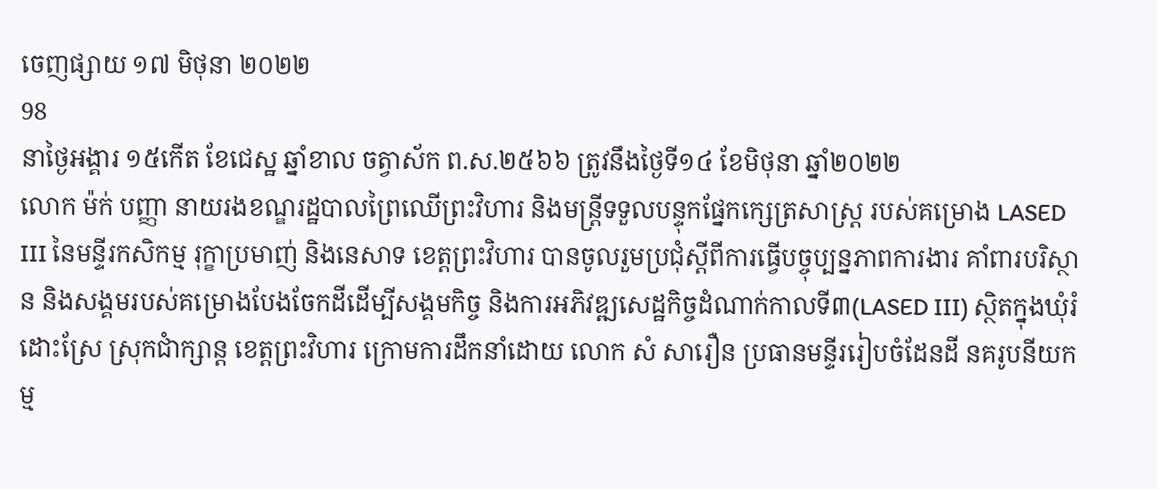ចេញផ្សាយ ១៧ មិថុនា ២០២២
98
នាថ្ងៃអង្គារ ១៥កើត ខែជេស្ឋ ឆ្នាំខាល ចត្វាស័ក ព.ស.២៥៦៦ ត្រូវនឹងថ្ងៃទី១៤ ខែមិថុនា ឆ្នាំ២០២២
លោក ម៉ក់ បញ្ញា នាយរងខណ្ឌរដ្ឋបាលព្រៃឈើព្រះវិហារ និងមន្ត្រីទទួលបន្ទុកផ្នែកក្សេត្រសាស្ដ្រ របស់គម្រោង LASED III នៃមន្ទីរកសិកម្ម រុក្ខាប្រមាញ់ និងនេសាទ ខេត្តព្រះវិហារ បានចូលរួមប្រជុំស្តីពីការធ្វើបច្ចុប្បន្នភាពការងារ គាំពារបរិស្ថាន និងសង្គមរបស់គម្រោងបែងចែកដីដើម្បីសង្គមកិច្ច និងការអភិវឌ្ឍសេដ្ឋកិច្ចដំណាក់កាលទី៣(LASED III) ស្ថិតក្នុងឃុំរំដោះស្រែ ស្រុកជាំក្សាន្ត ខេត្តព្រះវិហារ ក្រោមការដឹកនាំដោយ លោក សំ សារឿន ប្រធានមន្ទីររៀបចំដែនដី នគរូបនីយកម្ម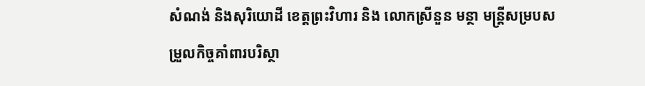សំណង់ និងសុរិយោដី ខេត្តព្រះវិហារ និង លោកស្រីនួន មន្ថា មន្រ្តីសម្របសម្រួលកិច្ចគាំពារបរិស្ថា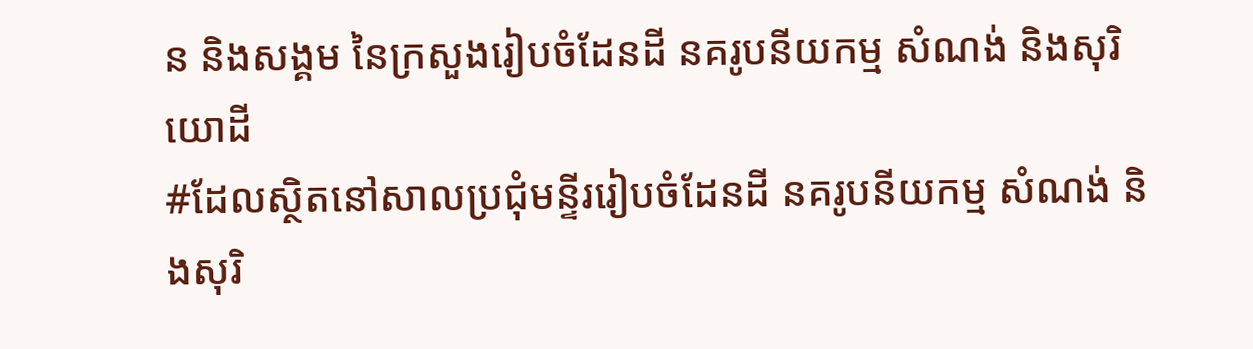ន និងសង្គម នៃក្រសួងរៀបចំដែនដី នគរូបនីយកម្ម សំណង់ និងសុរិយោដី
#ដែលស្ថិតនៅសាលប្រជុំមន្ទីររៀបចំដែនដី នគរូបនីយកម្ម សំណង់ និងសុរិ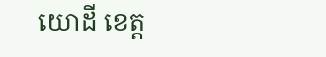យោដី ខេត្ត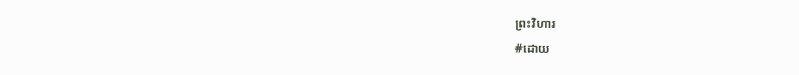ព្រះវិហារ
#ដោយ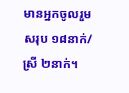មានអ្នកចូលរួមសរុប ១៨នាក់/ស្រី ២នាក់។